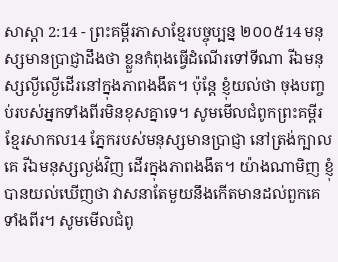សាស្តា 2:14 - ព្រះគម្ពីរភាសាខ្មែរបច្ចុប្បន្ន ២០០៥14 មនុស្សមានប្រាជ្ញាដឹងថា ខ្លួនកំពុងធ្វើដំណើរទៅទីណា រីឯមនុស្សល្ងីល្ងើដើរនៅក្នុងភាពងងឹត។ ប៉ុន្តែ ខ្ញុំយល់ថា ចុងបញ្ចប់របស់អ្នកទាំងពីរមិនខុសគ្នាទេ។ សូមមើលជំពូកព្រះគម្ពីរខ្មែរសាកល14 ភ្នែករបស់មនុស្សមានប្រាជ្ញា នៅត្រង់ក្បាលគេ រីឯមនុស្សល្ងង់វិញ ដើរក្នុងភាពងងឹត។ យ៉ាងណាមិញ ខ្ញុំបានយល់ឃើញថា វាសនាតែមួយនឹងកើតមានដល់ពួកគេទាំងពីរ។ សូមមើលជំពូ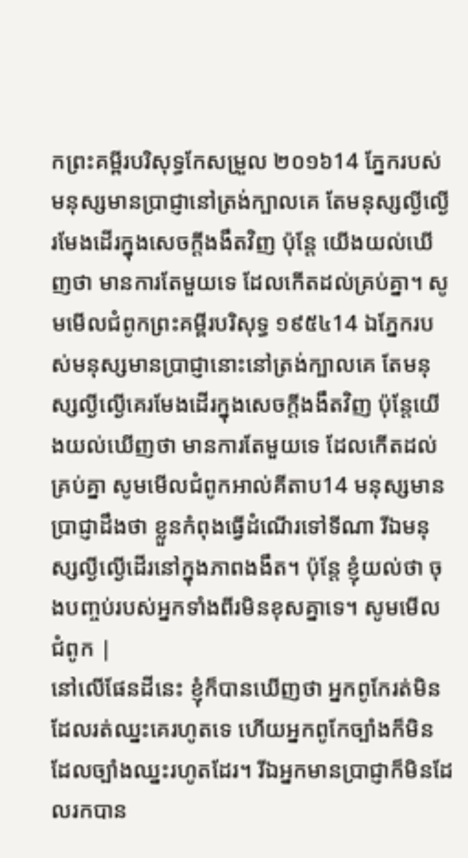កព្រះគម្ពីរបរិសុទ្ធកែសម្រួល ២០១៦14 ភ្នែករបស់មនុស្សមានប្រាជ្ញានៅត្រង់ក្បាលគេ តែមនុស្សល្ងីល្ងើ រមែងដើរក្នុងសេចក្ដីងងឹតវិញ ប៉ុន្តែ យើងយល់ឃើញថា មានការតែមួយទេ ដែលកើតដល់គ្រប់គ្នា។ សូមមើលជំពូកព្រះគម្ពីរបរិសុទ្ធ ១៩៥៤14 ឯភ្នែករបស់មនុស្សមានប្រាជ្ញានោះនៅត្រង់ក្បាលគេ តែមនុស្សល្ងីល្ងើគេរមែងដើរក្នុងសេចក្ដីងងឹតវិញ ប៉ុន្តែយើងយល់ឃើញថា មានការតែមួយទេ ដែលកើតដល់គ្រប់គ្នា សូមមើលជំពូកអាល់គីតាប14 មនុស្សមានប្រាជ្ញាដឹងថា ខ្លួនកំពុងធ្វើដំណើរទៅទីណា រីឯមនុស្សល្ងីល្ងើដើរនៅក្នុងភាពងងឹត។ ប៉ុន្តែ ខ្ញុំយល់ថា ចុងបញ្ចប់របស់អ្នកទាំងពីរមិនខុសគ្នាទេ។ សូមមើលជំពូក |
នៅលើផែនដីនេះ ខ្ញុំក៏បានឃើញថា អ្នកពូកែរត់មិនដែលរត់ឈ្នះគេរហូតទេ ហើយអ្នកពូកែច្បាំងក៏មិនដែលច្បាំងឈ្នះរហូតដែរ។ រីឯអ្នកមានប្រាជ្ញាក៏មិនដែលរកបាន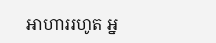អាហាររហូត អ្ន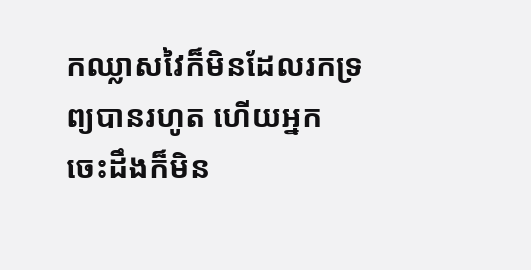កឈ្លាសវៃក៏មិនដែលរកទ្រព្យបានរហូត ហើយអ្នកចេះដឹងក៏មិន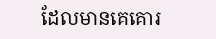ដែលមានគេគោរ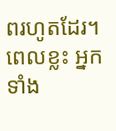ពរហូតដែរ។ ពេលខ្លះ អ្នកទាំង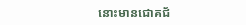នោះមានជោគជ័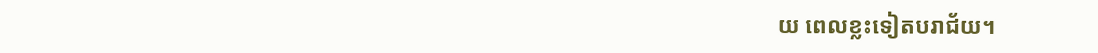យ ពេលខ្លះទៀតបរាជ័យ។